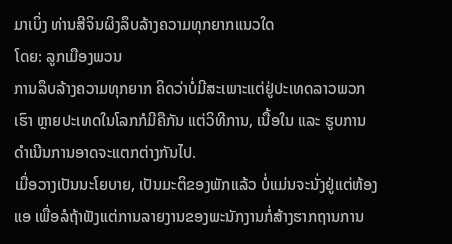ມາເບິ່ງ ທ່ານສີຈິນຜິງລຶບລ້າງຄວາມທຸກຍາກແນວໃດ
ໂດຍ: ລູກເມືອງພວນ
ການລຶບລ້າງຄວາມທຸກຍາກ ຄິດວ່າບໍ່ມີສະເພາະແຕ່ຢູ່ປະເທດລາວພວກເຮົາ ຫຼາຍປະເທດໃນໂລກກໍມີຄືກັນ ແຕ່ວິທີການ, ເນື້ອໃນ ແລະ ຮູບການດຳເນີນການອາດຈະແຕກຕ່າງກັນໄປ.
ເມື່ອວາງເປັນນະໂຍບາຍ, ເປັນມະຕິຂອງພັກແລ້ວ ບໍ່ແມ່ນຈະນັ່ງຢູ່ແຕ່ຫ້ອງແອ ເພື່ອລໍຖ້າຟັງແຕ່ການລາຍງານຂອງພະນັກງານກໍ່ສ້າງຮາກຖານການ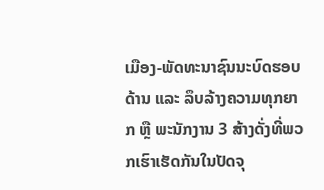ເມືອງ-ພັດທະນາຊົນນະບົດຮອບດ້ານ ແລະ ລຶບລ້າງຄວາມທຸກຍາກ ຫຼື ພະນັກງານ 3 ສ້າງດັ່ງທີ່ພວກເຮົາເຮັດກັນໃນປັດຈຸ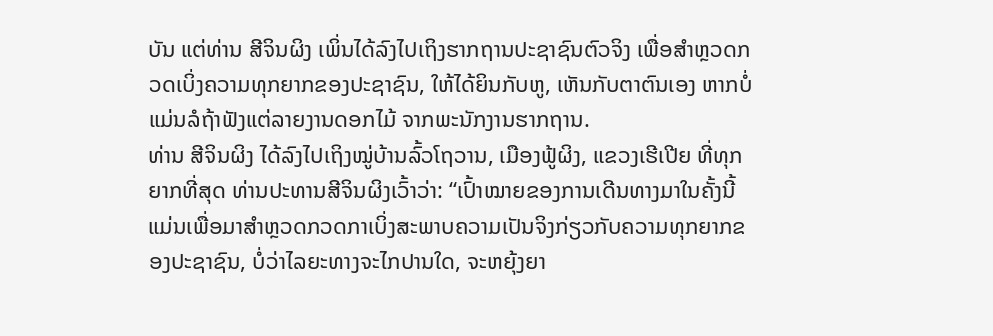ບັນ ແຕ່ທ່ານ ສີຈິນຜິງ ເພິ່ນໄດ້ລົງໄປເຖິງຮາກຖານປະຊາຊົນຕົວຈິງ ເພື່ອສຳຫຼວດກວດເບິ່ງຄວາມທຸກຍາກຂອງປະຊາຊົນ, ໃຫ້ໄດ້ຍິນກັບຫູ, ເຫັນກັບຕາຕົນເອງ ຫາກບໍ່ແມ່ນລໍຖ້າຟັງແຕ່ລາຍງານດອກໄມ້ ຈາກພະນັກງານຮາກຖານ.
ທ່ານ ສີຈິນຜິງ ໄດ້ລົງໄປເຖິງໝູ່ບ້ານລົ້ວໂຖວານ, ເມືອງຟູ້ຜິງ, ແຂວງເຮີເປີຍ ທີ່ທຸກຍາກທີ່ສຸດ ທ່ານປະທານສີຈິນຜິງເວົ້າວ່າ: “ເປົ້າໝາຍຂອງການເດີນທາງມາໃນຄັ້ງນີ້ ແມ່ນເພື່ອມາສຳຫຼວດກວດກາເບິ່ງສະພາບຄວາມເປັນຈິງກ່ຽວກັບຄວາມທຸກຍາກຂອງປະຊາຊົນ, ບໍ່ວ່າໄລຍະທາງຈະໄກປານໃດ, ຈະຫຍຸ້ງຍາ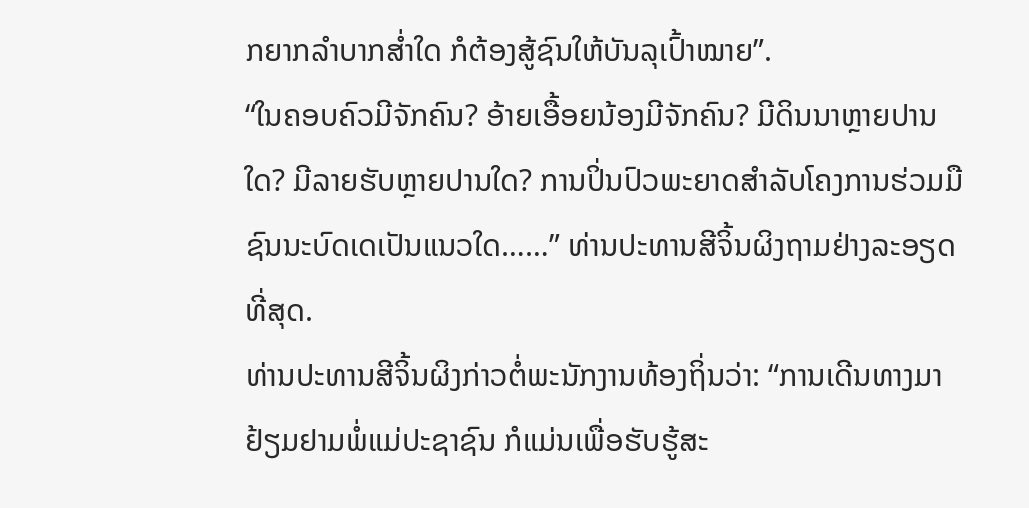ກຍາກລຳບາກສໍ່າໃດ ກໍຕ້ອງສູ້ຊົນໃຫ້ບັນລຸເປົ້າໝາຍ”.
“ໃນຄອບຄົວມີຈັກຄົນ? ອ້າຍເອື້ອຍນ້ອງມີຈັກຄົນ? ມີດິນນາຫຼາຍປານໃດ? ມີລາຍຮັບຫຼາຍປານໃດ? ການປິ່ນປົວພະຍາດສຳລັບໂຄງການຮ່ວມມືຊົນນະບົດເດເປັນແນວໃດ……” ທ່ານປະທານສີຈິ້ນຜິງຖາມຢ່າງລະອຽດທີ່ສຸດ.
ທ່ານປະທານສີຈິ້ນຜິງກ່າວຕໍ່ພະນັກງານທ້ອງຖິ່ນວ່າ: “ການເດີນທາງມາຢ້ຽມຢາມພໍ່ແມ່ປະຊາຊົນ ກໍແມ່ນເພື່ອຮັບຮູ້ສະ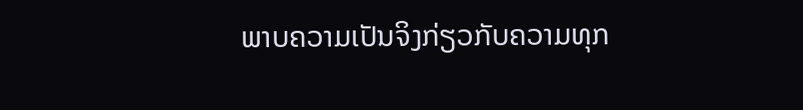ພາບຄວາມເປັນຈິງກ່ຽວກັບຄວາມທຸກ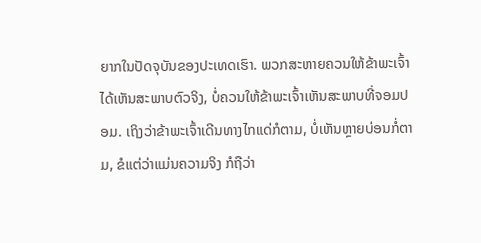ຍາກໃນປັດຈຸບັນຂອງປະເທດເຮົາ. ພວກສະຫາຍຄວນໃຫ້ຂ້າພະເຈົ້າໄດ້ເຫັນສະພາບຕົວຈິງ, ບໍ່ຄວນໃຫ້ຂ້າພະເຈົ້າເຫັນສະພາບທີ່ຈອມປອມ. ເຖິງວ່າຂ້າພະເຈົ້າເດີນທາງໄກແດ່ກໍຕາມ, ບໍ່ເຫັນຫຼາຍບ່ອນກໍ່ຕາມ, ຂໍແຕ່ວ່າແມ່ນຄວາມຈິງ ກໍຖືວ່າ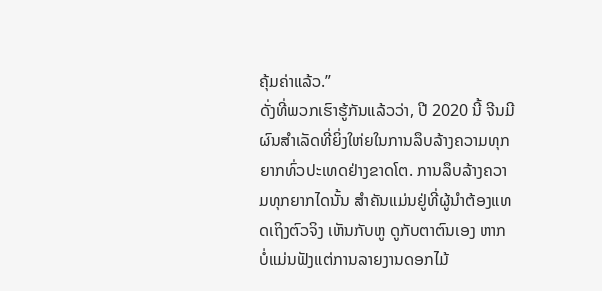ຄຸ້ມຄ່າແລ້ວ.”
ດັ່ງທີ່ພວກເຮົາຮູ້ກັນແລ້ວວ່າ, ປີ 2020 ນີ້ ຈີນມີຜົນສຳເລັດທີ່ຍິ່ງໃຫ່ຍໃນການລຶບລ້າງຄວາມທຸກຍາກທົ່ວປະເທດຢ່າງຂາດໂຕ. ການລຶບລ້າງຄວາມທຸກຍາກໄດນັ້ນ ສຳຄັນແມ່ນຢູ່ທີ່ຜູ້ນຳຕ້ອງແທດເຖິງຕົວຈິງ ເຫັນກັບຫູ ດູກັບຕາຕົນເອງ ຫາກບໍ່ແມ່ນຟັງແຕ່ການລາຍງານດອກໄມ້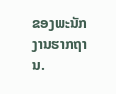ຂອງພະນັກງານຮາກຖານ.